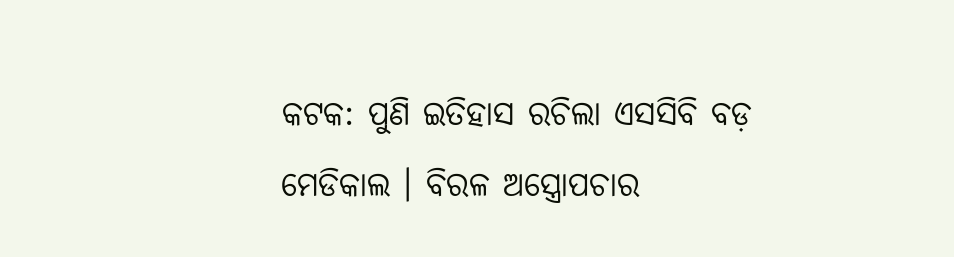କଟକ: ପୁଣି ଇତିହାସ ରଚିଲା ଏସସିବି ବଡ଼ ମେଡିକାଲ । ବିରଳ ଅସ୍ତ୍ରୋପଚାର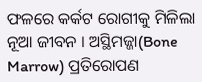ଫଳରେ କର୍କଟ ରୋଗୀକୁ ମିଳିଲା ନୂଆ ଜୀବନ । ଅସ୍ଥିମଜ୍ଜା(Bone Marrow) ପ୍ରତିରୋପଣ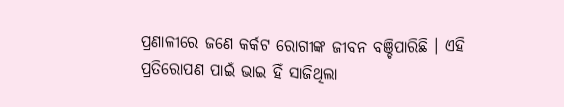ପ୍ରଣାଳୀରେ ଜଣେ କର୍କଟ ରୋଗୀଙ୍କ ଜୀବନ ବଞ୍ଚିପାରିଛି । ଏହି ପ୍ରତିରୋପଣ ପାଇଁ ଭାଇ ହିଁ ସାଜିଥିଲା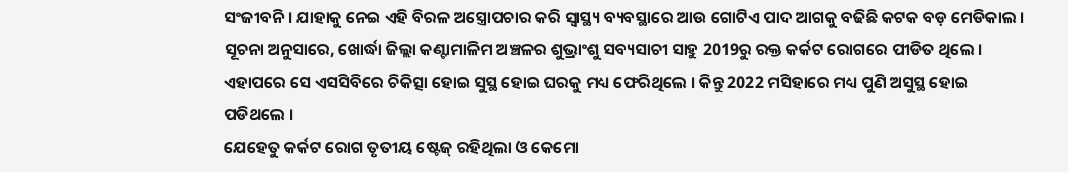ସଂଜୀବନି । ଯାହାକୁ ନେଇ ଏହି ବିରଳ ଅସ୍ତ୍ରୋପଚାର କରି ସ୍ୱାସ୍ଥ୍ୟ ବ୍ୟବସ୍ଥାରେ ଆଉ ଗୋଟିଏ ପାଦ ଆଗକୁ ବଢିଛି କଟକ ବଡ଼ ମେଡିକାଲ । ସୂଚନା ଅନୁସାରେ, ଖୋର୍ଦ୍ଧା ଜିଲ୍ଲା କଣ୍ଟାମାଳିମ ଅଞ୍ଚଳର ଶୁଭ୍ରାଂଶୁ ସବ୍ୟସାଚୀ ସାହୁ 2019ରୁ ରକ୍ତ କର୍କଟ ରୋଗରେ ପୀଡିତ ଥିଲେ । ଏହାପରେ ସେ ଏସସିବିରେ ଚିକିତ୍ସା ହୋଇ ସୁସ୍ଥ ହୋଇ ଘରକୁ ମଧ୍ୟ ଫେରିଥିଲେ । କିନ୍ତୁ 2022 ମସିହାରେ ମଧ୍ୟ ପୁଣି ଅସୁସ୍ଥ ହୋଇ ପଡିଥଲେ ।
ଯେହେତୁ କର୍କଟ ରୋଗ ତୃତୀୟ ଷ୍ଟେଜ୍ ରହିଥିଲା ଓ କେମୋ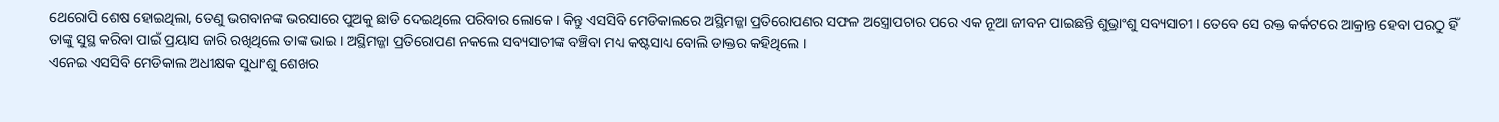ଥେରୋପି ଶେଷ ହୋଇଥିଲା, ତେଣୁ ଭଗବାନଙ୍କ ଭରସାରେ ପୁଅକୁ ଛାଡି ଦେଇଥିଲେ ପରିବାର ଲୋକେ । କିନ୍ତୁ ଏସସିବି ମେଡିକାଲରେ ଅସ୍ଥିମଜ୍ଜା ପ୍ରତିରୋପଣର ସଫଳ ଅସ୍ତ୍ରୋପଚାର ପରେ ଏକ ନୂଆ ଜୀବନ ପାଇଛନ୍ତି ଶୁଭ୍ରାଂଶୁ ସବ୍ୟସାଚୀ । ତେବେ ସେ ରକ୍ତ କର୍କଟରେ ଆକ୍ରାନ୍ତ ହେବା ପରଠୁ ହିଁ ତାଙ୍କୁ ସୁସ୍ଥ କରିବା ପାଇଁ ପ୍ରୟାସ ଜାରି ରଖିଥିଲେ ତାଙ୍କ ଭାଇ । ଅସ୍ଥିମଜ୍ଜା ପ୍ରତିରୋପଣ ନକଲେ ସବ୍ୟସାଚୀଙ୍କ ବଞ୍ଚିବା ମଧ୍ୟ କଷ୍ଟସାଧ୍ୟ ବୋଲି ଡାକ୍ତର କହିଥିଲେ ।
ଏନେଇ ଏସସିବି ମେଡିକାଲ ଅଧୀକ୍ଷକ ସୁଧାଂଶୁ ଶେଖର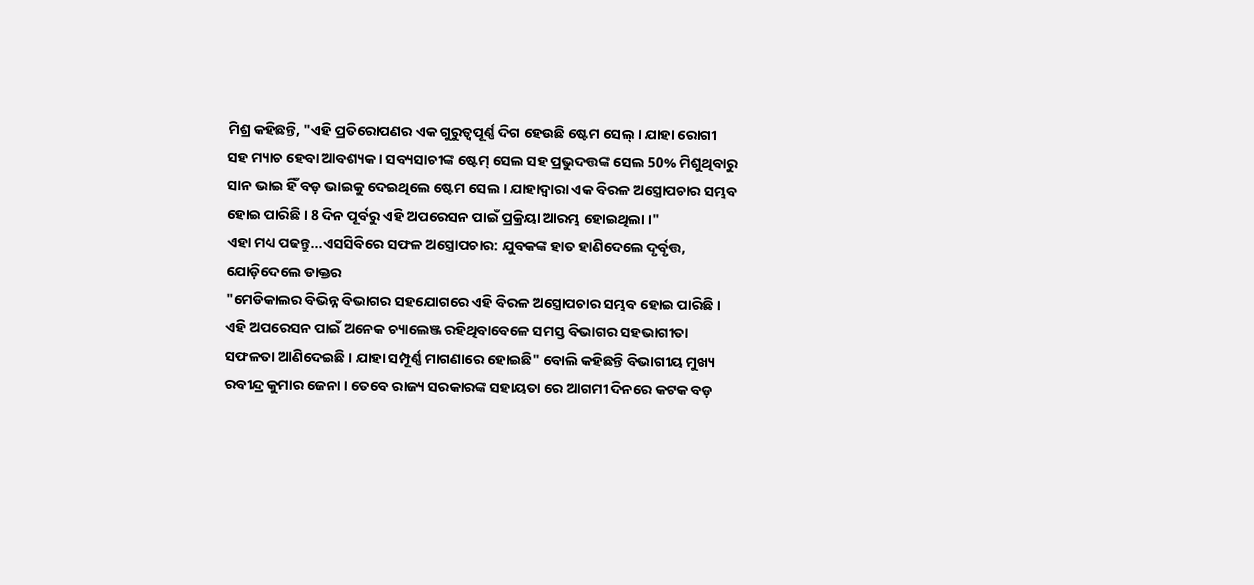ମିଶ୍ର କହିଛନ୍ତି, "ଏହି ପ୍ରତିରୋପଣର ଏକ ଗୁରୁତ୍ୱପୂର୍ଣ୍ଣ ଦିଗ ହେଉଛି ଷ୍ଟେମ ସେଲ୍ । ଯାହା ରୋଗୀ ସହ ମ୍ୟାଚ ହେବା ଆବଶ୍ୟକ । ସବ୍ୟସାଚୀଙ୍କ ଷ୍ଟେମ୍ ସେଲ ସହ ପ୍ରଭୁଦତ୍ତଙ୍କ ସେଲ 50% ମିଶୁଥିବାରୁ ସାନ ଭାଇ ହିଁ ବଡ଼ ଭାଇକୁ ଦେଇଥିଲେ ଷ୍ଟେମ ସେଲ । ଯାହାଦ୍ୱାରା ଏକ ବିରଳ ଅସ୍ତ୍ରୋପଚାର ସମ୍ଭବ ହୋଇ ପାରିଛି । 8 ଦିନ ପୂର୍ବରୁ ଏହି ଅପରେସନ ପାଇଁ ପ୍ରକ୍ରିୟା ଆରମ୍ଭ ହୋଇଥିଲା ।"
ଏହା ମଧ୍ୟ ପଢନ୍ତୁ...ଏସସିବିରେ ସଫଳ ଅସ୍ତ୍ରୋପଚାର: ଯୁବକଙ୍କ ହାତ ହାଣିଦେଲେ ଦୃର୍ବୃତ୍ତ, ଯୋଡ଼ିଦେଲେ ଡାକ୍ତର
"ମେଡିକାଲର ବିଭିନ୍ନ ବିଭାଗର ସହଯୋଗରେ ଏହି ବିରଳ ଅସ୍ତ୍ରୋପଚାର ସମ୍ଭବ ହୋଇ ପାରିଛି । ଏହି ଅପରେସନ ପାଇଁ ଅନେକ ଚ୍ୟାଲେଞ୍ଜ ରହିଥିବାବେଳେ ସମସ୍ତ ବିଭାଗର ସହଭାଗୀତା ସଫଳତା ଆଣିଦେଇଛି । ଯାହା ସମ୍ପୂର୍ଣ୍ଣ ମାଗଣାରେ ହୋଇଛି" ବୋଲି କହିଛନ୍ତି ବିଭାଗୀୟ ମୁଖ୍ୟ ରବୀନ୍ଦ୍ର କୁମାର ଜେନା । ତେବେ ରାଜ୍ୟ ସରକାରଙ୍କ ସହାୟତା ରେ ଆଗମୀ ଦିନରେ କଟକ ବଡ଼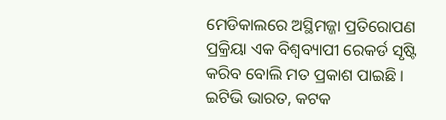ମେଡିକାଲରେ ଅସ୍ଥିମଜ୍ଜା ପ୍ରତିରୋପଣ ପ୍ରକ୍ରିୟା ଏକ ବିଶ୍ଵବ୍ୟାପୀ ରେକର୍ଡ ସୃଷ୍ଟି କରିବ ବୋଲି ମତ ପ୍ରକାଶ ପାଇଛି ।
ଇଟିଭି ଭାରତ, କଟକ